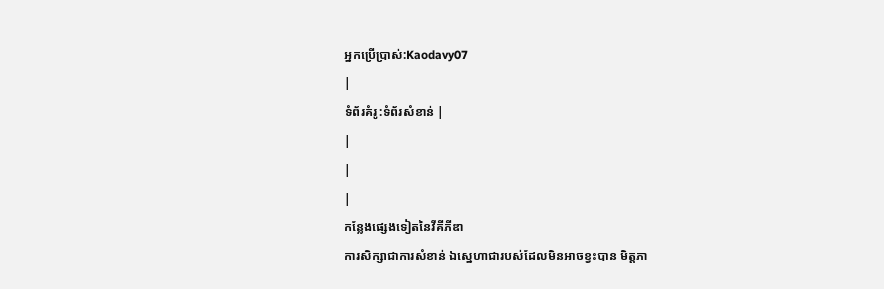អ្នកប្រើប្រាស់:Kaodavy07
|
ទំព័រគំរូ:ទំព័រសំខាន់ |
|
|
|
កន្លែងផ្សេងទៀតនៃវីគីភីឌា
ការសិក្សាជាការសំខាន់ ឯស្នេហាជារបស់ដែលមិនអាចខ្វះបាន មិត្តភា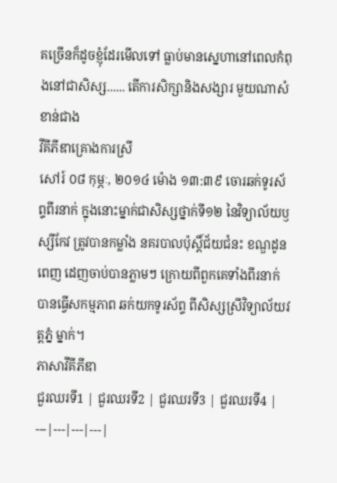គច្រើនក៏ដូចខ្ញុំដែរមើលទៅ ធ្លាប់មានសេ្នហានៅពេលកំពុងនៅជាសិស្ស...... តើការសិក្សានិងសង្សារ មួយណាសំខាន់ជាង
វីគីភីឌាគ្រោងការស្រី
សៅរ៍ ០៨ កុម្ភៈ, ២០១៤ ម៉ោង ១៣:៣៩ ចោរឆក់ទូរស័ព្ទពីរនាក់ ក្នុងនោះម្នាក់ជាសិស្សថ្នាក់ទី១២ នៃវិទ្យាល័យឫស្សីកែវ ត្រូវបានកម្លាំង នគរបាលប៉ុស្តិ៍ជ័យជំនះ ខណ្ឌដូនពេញ ដេញចាប់បានភ្លាមៗ ក្រោយពីពួកគេទាំងពីរនាក់ បានធ្វើសកម្មភាព ឆក់យកទូរស័ព្ទ ពីសិស្សស្រីវិទ្យាល័យវត្តភ្នំ ម្នាក់។
ភាសាវីគីភីឌា
ជួរឈរទី1 | ជួរឈរទី2 | ជួរឈរទី3 | ជួរឈរទី4 |
---|---|---|---|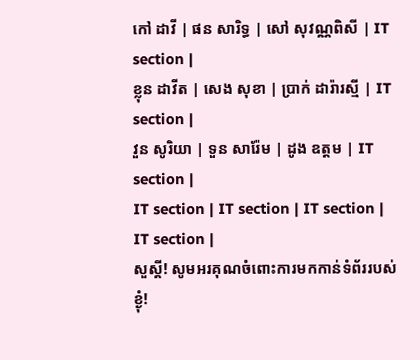កៅ ដាវី | ផន សារិទ្ធ | សៅ សុវណ្ណពិសី | IT section |
ខ្លុន ដាវីត | សេង សុខា | ប្រាក់ ដារ៉ារស្មី | IT section |
វួន សូរិយា | ទួន សារ៉ែម | ដូង ឧត្ដម | IT section |
IT section | IT section | IT section | IT section |
សួស្ដី! សូមអរគុណចំពោះការមកកាន់ទំព័ររបស់ខ្ងុំ!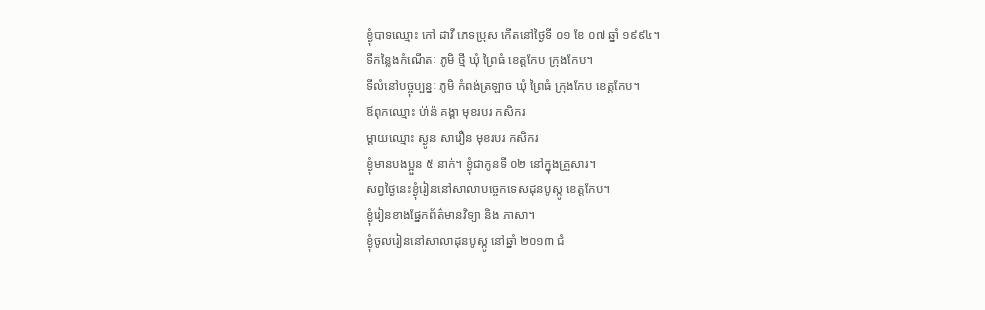ខ្ងុំបាទឈ្មោះ កៅ ដាវី ភេទប្រុស កើតនៅថ្ងៃទី ០១ ខែ ០៧ ឆ្នាំ ១៩៩៤។
ទីកន្លៃងកំណើតៈ ភូមិ ថ្មី ឃុំ ព្រៃធំ ខេត្តកែប ក្រុងកែប។
ទីលំនៅបច្ចុប្បន្នៈ ភូមិ កំពង់ត្រឡាច ឃុំ ព្រៃធំ ក្រុងកែប ខេត្តកែប។
ឪពុកឈ្មោះ ប់ា់ន៉ គង្គា មុខរបរ កសិករ
ម្ដាយឈ្មោះ ស្ងូន សារឿន មុខរបរ កសិករ
ខ្ងុំមានបងប្អួន ៥ នាក់។ ខ្ងុំជាកូនទី ០២ នៅក្នុងគ្រួសារ។
សព្វថ្ងៃនេះខ្ងុំរៀននៅសាលាបច្ចេកទេសដុនបូស្កូ ខេត្តកែប។
ខ្ងុំរៀនខាងផ្នែកព័ត៌មានវិទ្យា និង ភាសា។
ខ្ងុំចូលរៀននៅសាលាដុនបូស្កូ នៅឆ្នាំ ២០១៣ ជំ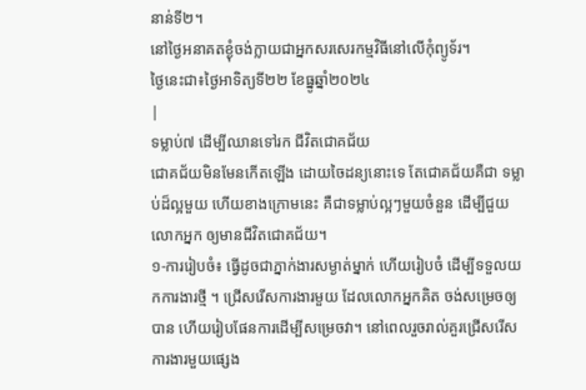នាន់ទី២។
នៅថ្ងៃអនាគតខ្ងុំចង់ក្លាយជាអ្នកសរសេរកម្មវិធីនៅលើកុំព្យូទ័រ។
ថ្ងៃនេះជា៖ថ្ងៃអាទិត្យទី២២ ខែធ្នូឆ្នាំ២០២៤
|
ទម្លាប់៧ ដើម្បីឈានទៅរក ជីវិតជោគជ័យ
ជោគជ័យមិនមែនកើតឡើង ដោយចៃដន្យនោះទេ តែជោគជ័យគឺជា ទម្លាប់ដ៏ល្អមួយ ហើយខាងក្រោមនេះ គឺជាទម្លាប់ល្អៗមួយចំនួន ដើម្បីជួយលោកអ្នក ឲ្យមានជីវិតជោគជ័យ។
១-ការរៀបចំ៖ ធ្វើដូចជាភ្នាក់ងារសម្ងាត់ម្នាក់ ហើយរៀបចំ ដើម្បីទទួលយកការងារថ្មី ។ ជ្រើសរើសការងារមួយ ដែលលោកអ្នកគិត ចង់សម្រេចឲ្យបាន ហើយរៀបផែនការដើម្បីសម្រេចវា។ នៅពេលរួចរាល់គួរជ្រើសរើស ការងារមួយផ្សេង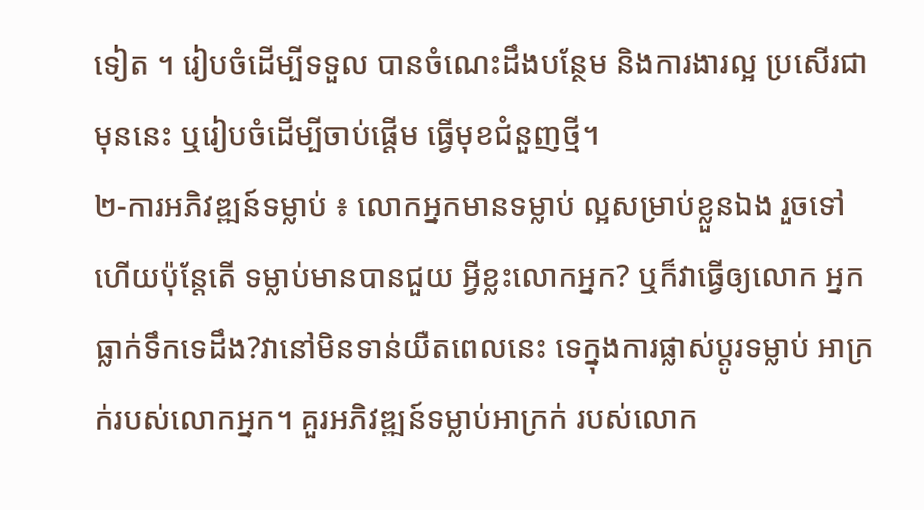ទៀត ។ រៀបចំដើម្បីទទួល បានចំណេះដឹងបន្ថែម និងការងារល្អ ប្រសើរជាមុននេះ ឬរៀបចំដើម្បីចាប់ផ្តើម ធ្វើមុខជំនួញថ្មី។
២-ការអភិវឌ្ឍន៍ទម្លាប់ ៖ លោកអ្នកមានទម្លាប់ ល្អសម្រាប់ខ្លួនឯង រួចទៅហើយប៉ុន្តែតើ ទម្លាប់មានបានជួយ អ្វីខ្លះលោកអ្នក? ឬក៏វាធ្វើឲ្យលោក អ្នកធ្លាក់ទឹកទេដឹង?វានៅមិនទាន់យឺតពេលនេះ ទេក្នុងការផ្លាស់ប្តូរទម្លាប់ អាក្រក់របស់លោកអ្នក។ គួរអភិវឌ្ឍន៍ទម្លាប់អាក្រក់ របស់លោក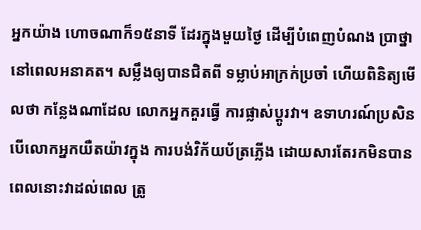អ្នកយ៉ាង ហោចណាក៏១៥នាទី ដែរក្នុងមួយថ្ងៃ ដើម្បីបំពេញបំណង ប្រាថ្នានៅពេលអនាគត។ សម្លឹងឲ្យបានជិតពី ទម្លាប់អាក្រក់ប្រចាំ ហើយពិនិត្យមើលថា កន្លែងណាដែល លោកអ្នកគួរធ្វើ ការផ្លាស់ប្តូរវា។ ឧទាហរណ៍ប្រសិន បើលោកអ្នកយឺតយ៉ាវក្នុង ការបង់វិក័យប័ត្រភ្លើង ដោយសារតែរកមិនបាន ពេលនោះវាដល់ពេល ត្រូ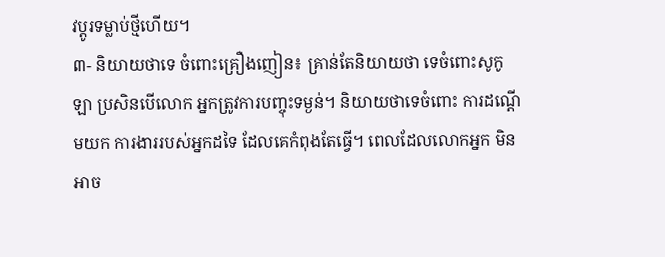វប្តូរទម្លាប់ថ្មីហើយ។
៣- និយាយថាទេ ចំពោះគ្រឿងញៀន៖ គ្រាន់តែនិយាយថា ទេចំពោះសូកូឡា ប្រសិនបើលោក អ្នកត្រូវការបញ្ចុះទម្ងន់។ និយាយថាទេចំពោះ ការដណ្តើមយក ការងាររបស់អ្នកដទៃ ដែលគេកំពុងតែធ្វើ។ ពេលដែលលោកអ្នក មិនអាច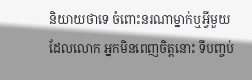និយាយថាទេ ចំពោះនរណាម្នាក់ឬអ្វីមួយ ដែលលោក អ្នកមិនពេញចិត្តនោះ ទីបញ្ចប់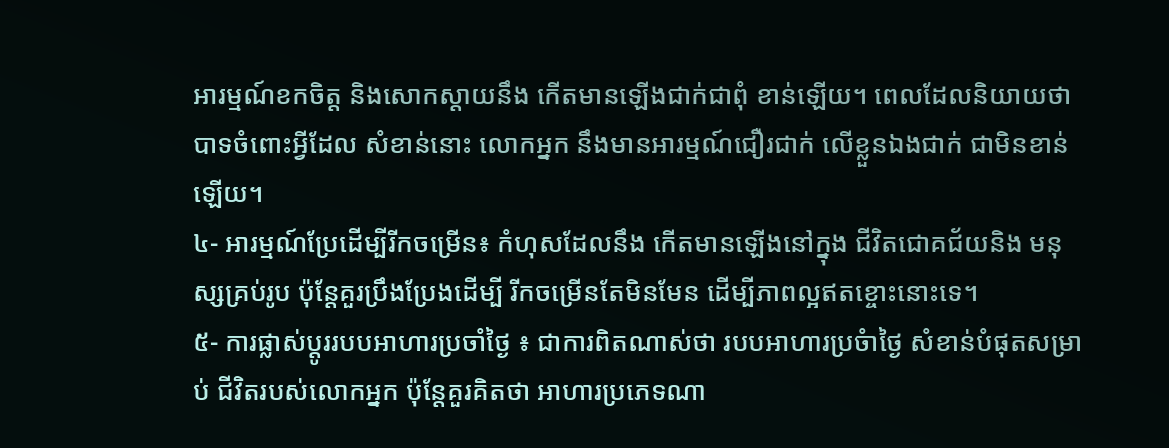អារម្មណ៍ខកចិត្ត និងសោកស្តាយនឹង កើតមានឡើងជាក់ជាពុំ ខាន់ឡើយ។ ពេលដែលនិយាយថា បាទចំពោះអ្វីដែល សំខាន់នោះ លោកអ្នក នឹងមានអារម្មណ៍ជឿរជាក់ លើខ្លួនឯងជាក់ ជាមិនខាន់ឡើយ។
៤- អារម្មណ៍ប្រែដើម្បីរីកចម្រើន៖ កំហុសដែលនឹង កើតមានឡើងនៅក្នុង ជីវិតជោគជ័យនិង មនុស្សគ្រប់រូប ប៉ុន្តែគួរប្រឹងប្រែងដើម្បី រីកចម្រើនតែមិនមែន ដើម្បីភាពល្អឥតខ្ចោះនោះទេ។
៥- ការផ្លាស់ប្តូររបបអាហារប្រចាំថ្ងៃ ៖ ជាការពិតណាស់ថា របបអាហារប្រចំាថ្ងៃ សំខាន់បំផុតសម្រាប់ ជីវិតរបស់លោកអ្នក ប៉ុន្តែគួរគិតថា អាហារប្រភេទណា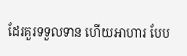ដែរគួរទទួលទាន ហើយអាហារ បែប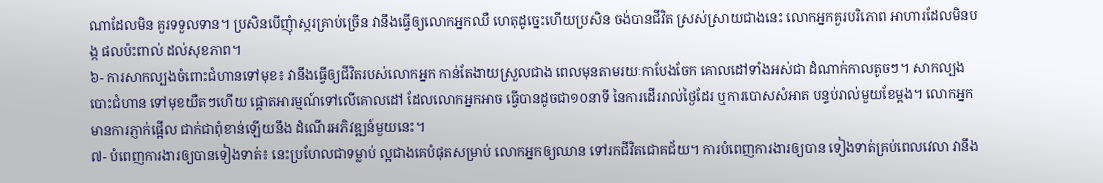ណាដែលមិន គួរទទួលទាន។ ប្រសិនបើញុំាស្ករគ្រាប់ច្រើន វានឹងធ្វើឲ្យលោកអ្នកឈឺ ហេតុដូច្នេះហើយប្រសិន ចង់បានជីវិត ស្រស់ស្រាយជាងនេះ លោកអ្នកគួរបរិភោព អាហារដែលមិនបង្ក ផលប៉ះពាល់ ដល់សុខភាព។
៦- ការសាកល្បងចំពោះជំហានទៅមុខ៖ វានឹងធ្វើឲ្យជីវិតរបស់លោកអ្នក កាន់តែងាយស្រួលជាង ពេលមុនតាមរយៈកាបែងចែក គោលដៅទាំងអស់ជា ដំណាក់កាលតូចៗ។ សាកល្បងបោះជំហាន ទៅមុខយឺតៗហើយ ផ្តោតអារម្មណ៍ទៅលើគោលដៅ ដែលលោកអ្នកអាច ធ្វើបានដូចជា១០នាទី នៃការដើររាល់ថ្ងៃដែរ ឬការបោសសំអាត បន្ទប់រាល់មួយខែម្តង។ លោកអ្នកមានការភ្ញាក់ផ្អើល ជាក់ជាពុំខាន់ឡើយនឹង ដំណើរអភិវឌ្ឍន៍មួយនេះ។
៧- បំពេញការងារឲ្យបានទៀងទាត់៖ នេះប្រហែលជាទម្លាប់ ល្អជាងគេបំផុតសម្រាប់ លោកអ្នកឲ្យឈាន ទៅរកជីវិតជោគជ័យ។ ការបំពេញការងារឲ្យបាន ទៀងទាត់គ្រប់ពេលវេលា វានឹង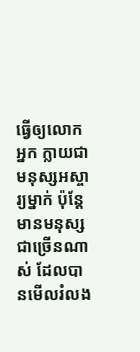ធ្វើឲ្យលោកអ្នក ក្លាយជាមនុស្សអស្ចារ្យម្នាក់ ប៉ុន្តែមានមនុស្សជាច្រើនណាស់ ដែលបានមើលរំលង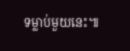ទម្លាប់មួយនេះ៕